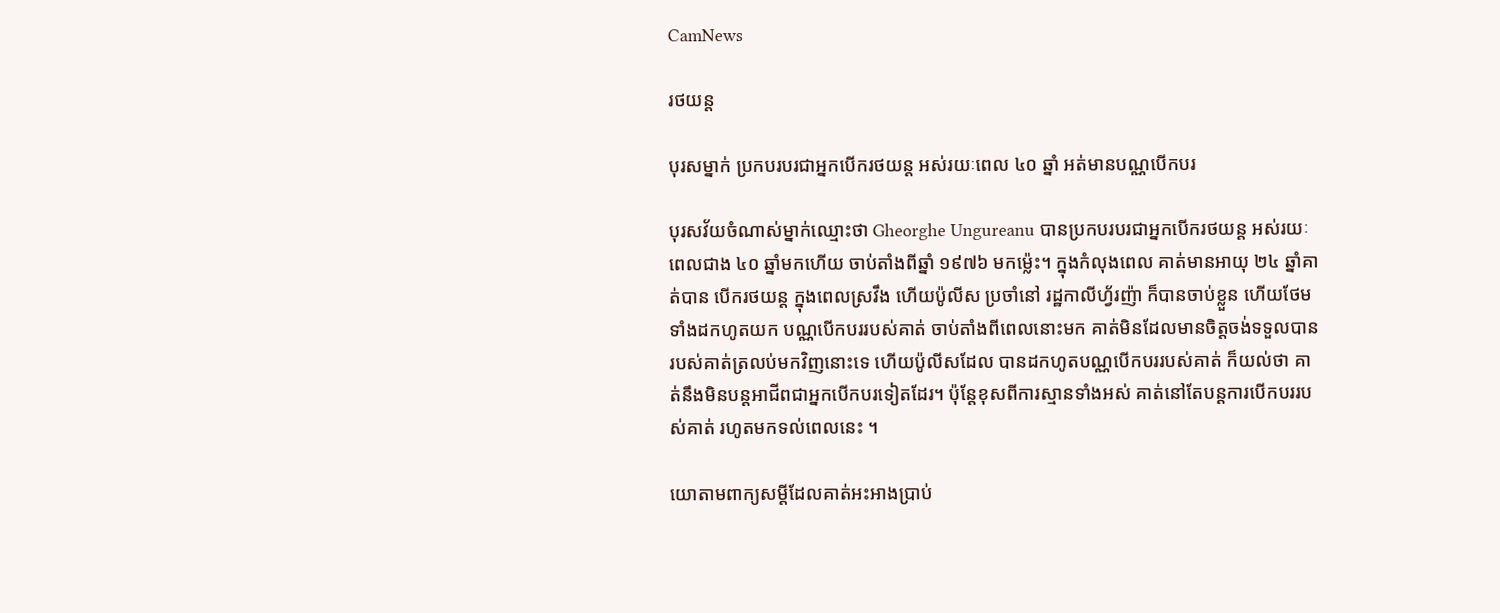CamNews

រថយន្ត

បុរសម្នាក់ ប្រកបរបរជាអ្នកបើករថយន្ដ អស់រយៈពេល ៤០ ឆ្នាំ អត់មានបណ្ណបើកបរ

បុរសវ័យចំណាស់ម្នាក់ឈ្មោះថា Gheorghe Ungureanu បានប្រកបរបរជាអ្នកបើករថយន្ដ អស់រយៈពេលជាង ៤០ ឆ្នាំមកហើយ ចាប់តាំងពីឆ្នាំ ១៩៧៦ មកម្ល៉េះ។ ក្នុងកំលុងពេល គាត់មានអាយុ ២៤ ឆ្នាំគាត់បាន បើករថយន្ដ ក្នុងពេលស្រវឹង ហើយប៉ូលីស ប្រចាំនៅ រដ្ឋកាលីហ្វ័រញ៉ា ក៏បានចាប់ខ្លួន ហើយថែមទាំងដកហូតយក បណ្ណបើកបររបស់គាត់ ចាប់តាំងពីពេលនោះមក គាត់មិនដែលមានចិត្ដចង់ទទួលបាន របស់គាត់ត្រលប់មកវិញនោះទេ ហើយប៉ូលីសដែល បានដកហូតបណ្ណបើកបររបស់គាត់ ក៏យល់ថា គាត់នឹងមិនបន្ដអាជីពជាអ្នកបើកបរទៀតដែរ។ ប៉ុន្ដែខុសពីការស្មានទាំងអស់ គាត់នៅតែបន្ដការបើកបររបស់គាត់ រហូតមកទល់ពេលនេះ ។

យោតាមពាក្យសម្ដីដែលគាត់អះអាងប្រាប់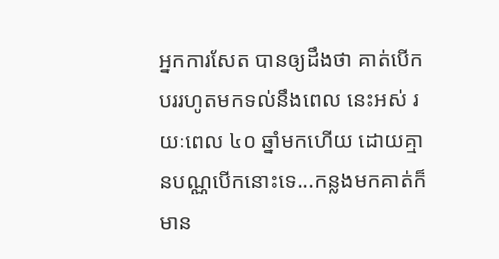អ្នកការសែត បានឲ្យដឹងថា គាត់បើកបររហូតមកទល់នឹងពេល នេះអស់ រយៈពេល ៤០ ឆ្នាំមកហើយ ដោយគ្មានបណ្ណបើកនោះទេ...កន្លងមកគាត់ក៏មាន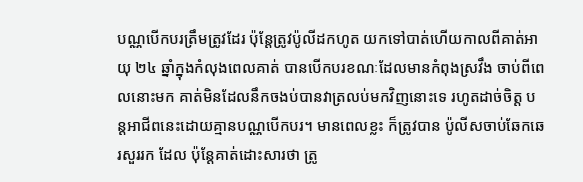បណ្ណបើកបរត្រឹមត្រូវដែរ ប៉ុន្ដែត្រូវប៉ូលីដកហូត យកទៅបាត់ហើយកាលពីគាត់អាយុ ២៤ ឆ្នាំក្នុងកំលុងពេលគាត់ បានបើកបរខណៈដែលមានកំពុងស្រវឹង ចាប់ពីពេលនេាះមក គាត់មិនដែលនឹកចងប់បានវាត្រលប់មកវិញនោះទេ រហូតដាច់ចិត្ដ បន្ដអាជីពនេះដោយគ្មានបណ្ណបើកបរ។ មានពេលខ្លះ ក៏ត្រូវបាន ប៉ូលីសចាប់ឆែកឆេរសួររក ដែល ប៉ុន្ដែគាត់ដោះសារថា ត្រូ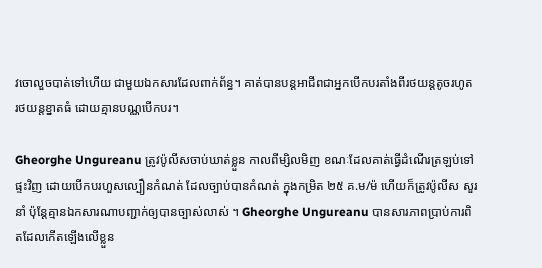វចោលួចបាត់ទៅហើយ ជាមួយឯកសារដែលពាក់ព័ន្ធ។ គាត់បានបន្ដអាជីពជាអ្នកបើកបរតាំងពីរថយន្ដតូចរហូត រថយន្ដខ្នាតធំ ដោយគ្មានបណ្ណបើកបរ។

Gheorghe Ungureanu ត្រូវប៉ូលីសចាប់ឃាត់ខ្លួន កាលពីម្សិលមិញ ខណៈដែលគាត់ធ្វើដំណើរត្រឡប់ទៅផ្ទះវិញ ដោយបើកបរហួសល្បឿនកំណត់ ដែលច្បាប់បានកំណត់ ក្នុងកម្រិត ២៥ គ.ម/ម៉ ហើយក៏ត្រូវប៉ូលីស សួរនាំ ប៉ុន្ដែគ្មានឯកសារណាបញ្ជាក់ឲ្យបានច្បាស់លាស់ ។ Gheorghe Ungureanu បានសារភាពប្រាប់ការពិតដែលកើតឡើងលើខ្លួន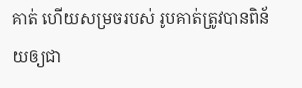គាត់ ហើយសម្រចរបស់ រូបគាត់ត្រូវបានពិន័យឲ្យជា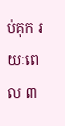ប់គុក រយៈពេល ៣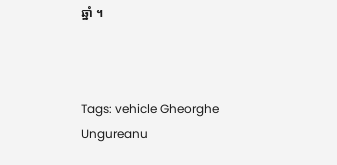ឆ្នាំ ។



Tags: vehicle Gheorghe Ungureanu